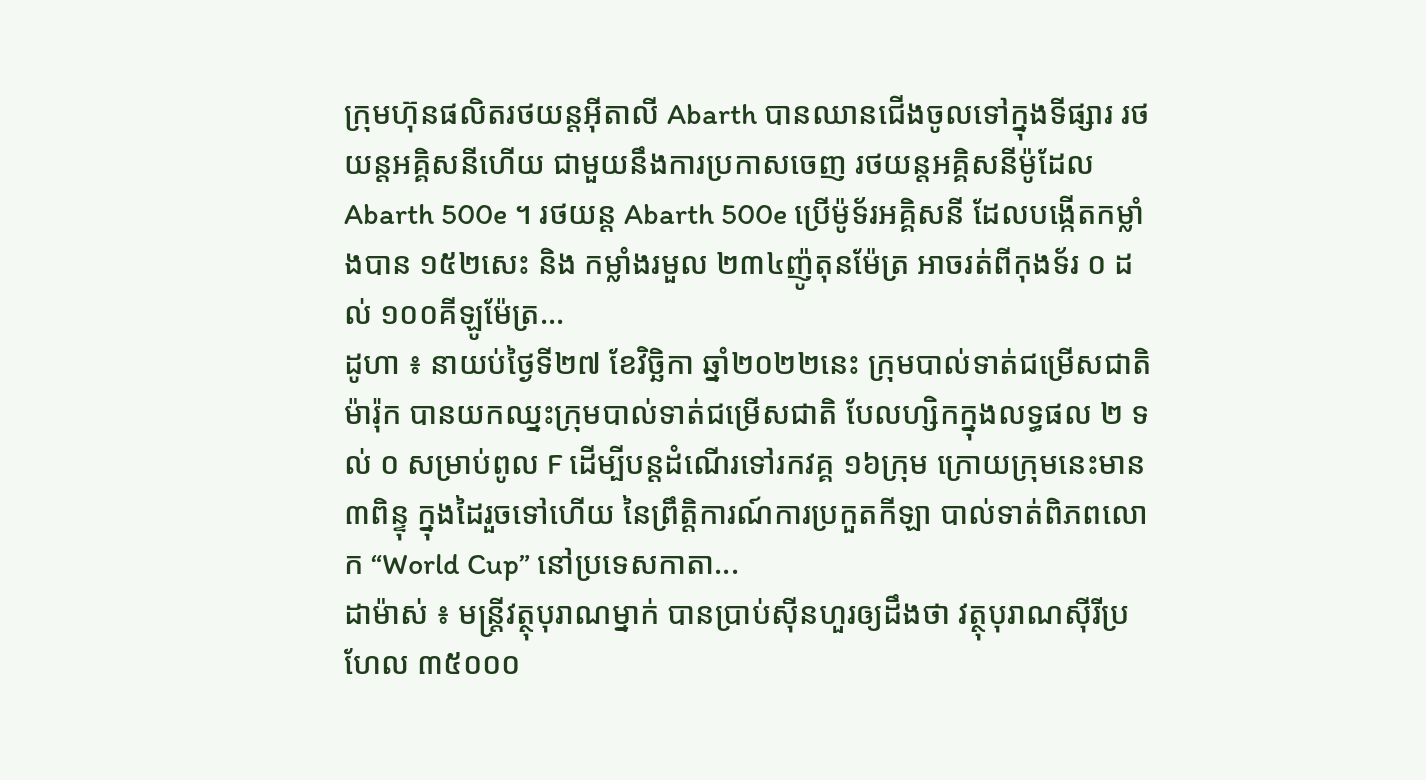ក្រុមហ៊ុនផលិតរថយន្តអ៊ីតាលី Abarth បានឈានជើងចូលទៅក្នុងទីផ្សារ រថយន្តអគ្គិសនីហើយ ជាមួយនឹងការប្រកាសចេញ រថយន្តអគ្គិសនីម៉ូដែល Abarth 500e ។ រថយន្ត Abarth 500e ប្រើម៉ូទ័រអគ្គិសនី ដែលបង្កើតកម្លាំងបាន ១៥២សេះ និង កម្លាំងរមួល ២៣៤ញ៉ូតុនម៉ែត្រ អាចរត់ពីកុងទ័រ ០ ដល់ ១០០គីឡូម៉ែត្រ...
ដូហា ៖ នាយប់ថ្ងៃទី២៧ ខែវិច្ឆិកា ឆ្នាំ២០២២នេះ ក្រុមបាល់ទាត់ជម្រើសជាតិម៉ារ៉ុក បានយកឈ្នះក្រុមបាល់ទាត់ជម្រើសជាតិ បែលហ្សិកក្នុងលទ្ធផល ២ ទល់ ០ សម្រាប់ពូល F ដើម្បីបន្តដំណើរទៅរកវគ្គ ១៦ក្រុម ក្រោយក្រុមនេះមាន៣ពិន្ទុ ក្នុងដៃរួចទៅហើយ នៃព្រឹត្តិការណ៍ការប្រកួតកីឡា បាល់ទាត់ពិភពលោក “World Cup” នៅប្រទេសកាតា...
ដាម៉ាស់ ៖ មន្ត្រីវត្ថុបុរាណម្នាក់ បានប្រាប់ស៊ីនហួរឲ្យដឹងថា វត្ថុបុរាណស៊ីរីប្រហែល ៣៥០០០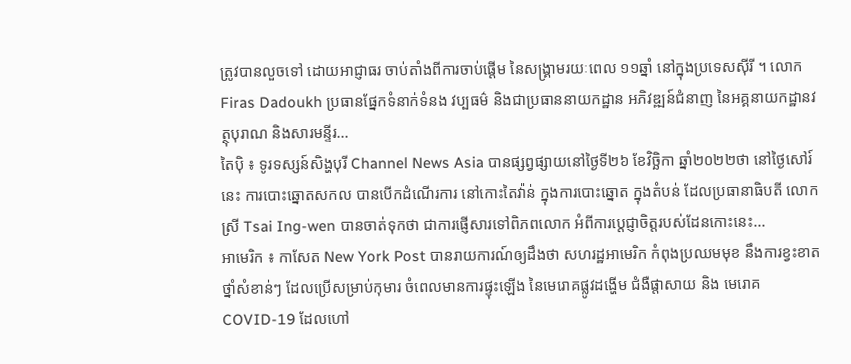ត្រូវបានលួចទៅ ដោយអាជ្ញាធរ ចាប់តាំងពីការចាប់ផ្តើម នៃសង្រ្គាមរយៈពេល ១១ឆ្នាំ នៅក្នុងប្រទេសស៊ីរី ។ លោក Firas Dadoukh ប្រធានផ្នែកទំនាក់ទំនង វប្បធម៌ និងជាប្រធាននាយកដ្ឋាន អភិវឌ្ឍន៍ជំនាញ នៃអគ្គនាយកដ្ឋានវត្ថុបុរាណ និងសារមន្ទីរ...
តៃប៉ិ ៖ ទូរទស្សន៍សិង្ហបុរី Channel News Asia បានផ្សព្វផ្សាយនៅថ្ងៃទី២៦ ខែវិច្ឆិកា ឆ្នាំ២០២២ថា នៅថ្ងៃសៅរ៍នេះ ការបោះឆ្នោតសកល បានបើកដំណើរការ នៅកោះតៃវ៉ាន់ ក្នុងការបោះឆ្នោត ក្នុងតំបន់ ដែលប្រធានាធិបតី លោកស្រី Tsai Ing-wen បានចាត់ទុកថា ជាការផ្ញើសារទៅពិភពលោក អំពីការប្តេជ្ញាចិត្តរបស់ដែនកោះនេះ...
អាមេរិក ៖ កាសែត New York Post បានរាយការណ៍ឲ្យដឹងថា សហរដ្ឋអាមេរិក កំពុងប្រឈមមុខ នឹងការខ្វះខាតថ្នាំសំខាន់ៗ ដែលប្រើសម្រាប់កុមារ ចំពេលមានការផ្ទុះឡើង នៃមេរោគផ្លូវដង្ហើម ជំងឺផ្តាសាយ និង មេរោគ COVID-19 ដែលហៅ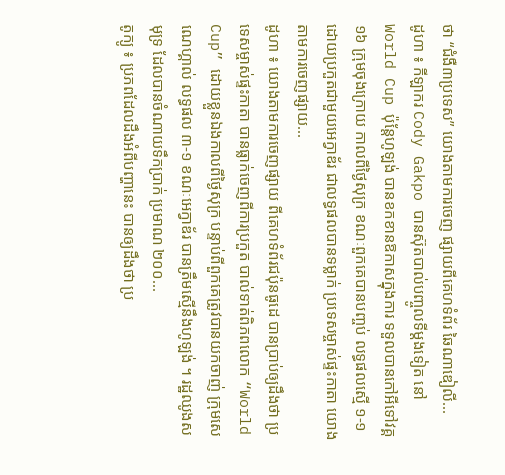ថា “ជំងឺ៣ប្រទេស” យោងតាមការចេញ ផ្សាយពីគេហទំព័រ ឆៃណាឌៀលី...
ដូហា ៖ កីឡាករ Cody Gakpo បានស៊ុតបាល់បញ្ចូលទីម្តងទៀត នៅ World Cup ប៉ុន្តែហូឡង់ បានខកខានឱកាសក្នុងការ ទទួលបានកៅអីទៅវគ្គ ១៦ ក្រុមចុងក្រោយ កាលពីថ្ងៃសុក្រ ខណៈពួកគេបានបញ្ចប់ លទ្ធផលស្មើ ១-១ ដោយប្រកួតជាមួយអេក្វាឌ័រ ជាលទ្ធផលបានទម្លាក់ ប្រទេសម្ចាស់ផ្ទះកាតា យោងតាមការចេញផ្សាយ...
ដូហា ៖ យោងតាមការចេញផ្សាយ ពីគេហទំព័រជប៉ុនធូដេ បានប្រាប់ឲ្យដឹងថា ប្រទេសម្ចាស់ផ្ទះកាតា បានធ្លាក់ចេញពីការប្រកួត បាល់ទាត់ពិភពលោក “World Cup” ដោយខ្លួនឯងកាលពីថ្ងៃសុក្រ បន្ទាប់ពីពួកគេត្រូវបានយកចាញ់ ក្រុមសេណេហ្គាល់ លទ្ធផល ៣-១ ខណៈអេក្វាឌ័រ បានត្រឹមស្មើនឹងហូឡង់ ។ រដ្ឋឈូងសមុទ្រ ដែលបានចំណាយទឹកប្រាក់ ប្រមាណ ២០០...
តូក្យូ ៖ ប្រភពដែលដឹងអំពីបញ្ហានេះ បានឲ្យដឹងថា ប្រ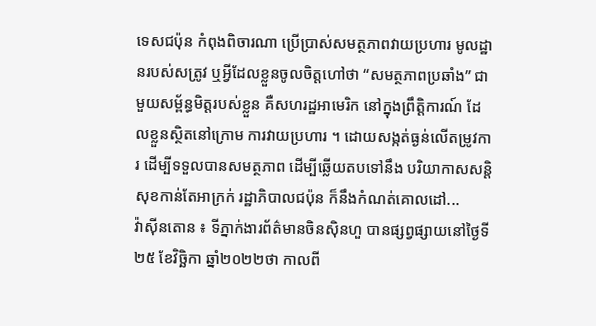ទេសជប៉ុន កំពុងពិចារណា ប្រើប្រាស់សមត្ថភាពវាយប្រហារ មូលដ្ឋានរបស់សត្រូវ ឬអ្វីដែលខ្លួនចូលចិត្តហៅថា “សមត្ថភាពប្រឆាំង” ជាមួយសម្ព័ន្ធមិត្តរបស់ខ្លួន គឺសហរដ្ឋអាមេរិក នៅក្នុងព្រឹត្តិការណ៍ ដែលខ្លួនស្ថិតនៅក្រោម ការវាយប្រហារ ។ ដោយសង្កត់ធ្ងន់លើតម្រូវការ ដើម្បីទទួលបានសមត្ថភាព ដើម្បីឆ្លើយតបទៅនឹង បរិយាកាសសន្តិសុខកាន់តែអាក្រក់ រដ្ឋាភិបាលជប៉ុន ក៏នឹងកំណត់គោលដៅ...
វ៉ាស៊ីនតោន ៖ ទីភ្នាក់ងារព័ត៌មានចិនស៊ិនហួ បានផ្សព្វផ្សាយនៅថ្ងៃទី២៥ ខែវិច្ឆិកា ឆ្នាំ២០២២ថា កាលពី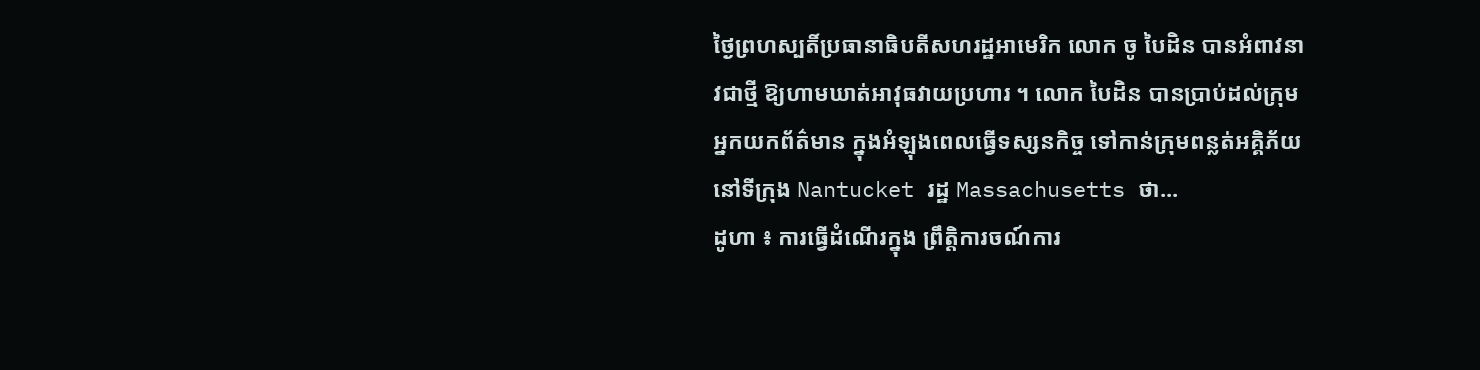ថ្ងៃព្រហស្បតិ៍ប្រធានាធិបតីសហរដ្ឋអាមេរិក លោក ចូ បៃដិន បានអំពាវនាវជាថ្មី ឱ្យហាមឃាត់អាវុធវាយប្រហារ ។ លោក បៃដិន បានប្រាប់ដល់ក្រុមអ្នកយកព័ត៌មាន ក្នុងអំឡុងពេលធ្វើទស្សនកិច្ច ទៅកាន់ក្រុមពន្លត់អគ្គិភ័យនៅទីក្រុង Nantucket រដ្ឋ Massachusetts ថា...
ដូហា ៖ ការធ្វើដំណើរក្នុង ព្រឹត្តិការចណ៍ការ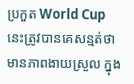ប្រកួត World Cup នេះត្រូវបានគេសន្មត់ថា មានភាពងាយស្រួល ក្នុង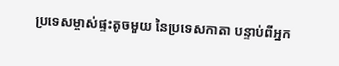ប្រទេសម្ចាស់ផ្ទះតូចមួយ នៃប្រទេសកាតា បន្ទាប់ពីអ្នក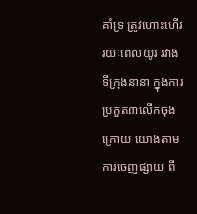គាំទ្រ ត្រូវហោះហើររយៈពេលយូរ រវាងទីក្រុងនានា ក្នុងការប្រកួត៣លើកចុងក្រោយ យោងតាមការចេញផ្សាយ ពី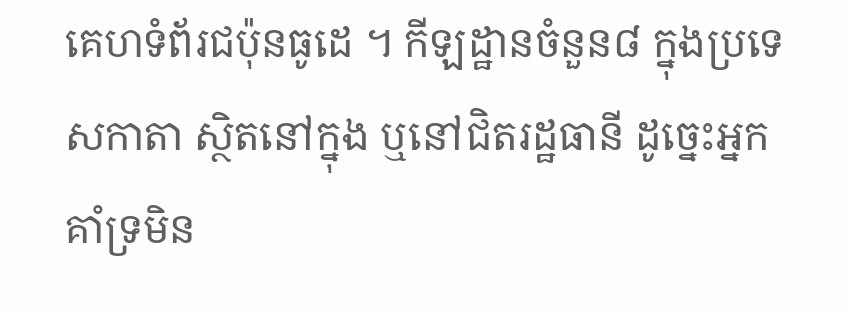គេហទំព័រជប៉ុនធូដេ ។ កីឡដ្ឋានចំនួន៨ ក្នុងប្រទេសកាតា ស្ថិតនៅក្នុង ឬនៅជិតរដ្ឋធានី ដូច្នេះអ្នកគាំទ្រមិន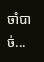ចាំបាច់...